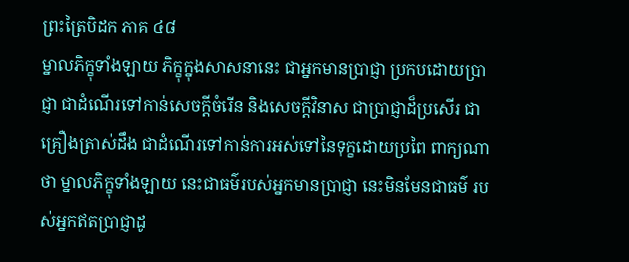ព្រះត្រៃបិដក ភាគ ៤៨
ម្នាលភិក្ខុទាំងឡាយ ភិក្ខុក្នុងសាសនានេះ ជាអ្នកមានប្រាជ្ញា ប្រកបដោយប្រាជ្ញា ជាដំណើរទៅកាន់សេចក្តីចំរើន និងសេចក្តីវិនាស ជាប្រាជ្ញាដ៏ប្រសើរ ជាគ្រឿងត្រាស់ដឹង ជាដំណើរទៅកាន់ការអស់ទៅនៃទុក្ខដោយប្រពៃ ពាក្យណាថា ម្នាលភិក្ខុទាំងឡាយ នេះជាធម៌របស់អ្នកមានប្រាជ្ញា នេះមិនមែនជាធម៌ របស់អ្នកឥតប្រាជ្ញាដូ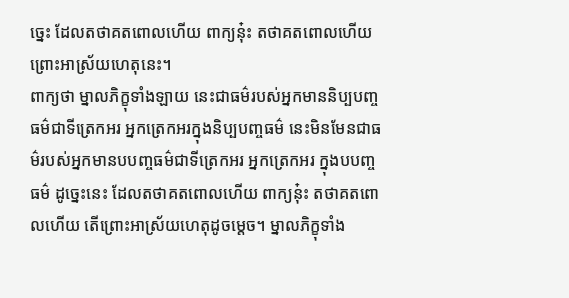ច្នេះ ដែលតថាគតពោលហើយ ពាក្យនុ៎ះ តថាគតពោលហើយ ព្រោះអាស្រ័យហេតុនេះ។
ពាក្យថា ម្នាលភិក្ខុទាំងឡាយ នេះជាធម៌របស់អ្នកមាននិប្បបញ្ចធម៌ជាទីត្រេកអរ អ្នកត្រេកអរក្នុងនិប្បបញ្ចធម៌ នេះមិនមែនជាធម៌របស់អ្នកមានបបញ្ចធម៌ជាទីត្រេកអរ អ្នកត្រេកអរ ក្នុងបបញ្ចធម៌ ដូច្នេះនេះ ដែលតថាគតពោលហើយ ពាក្យនុ៎ះ តថាគតពោលហើយ តើព្រោះអាស្រ័យហេតុដូចម្តេច។ ម្នាលភិក្ខុទាំង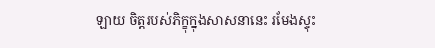ឡាយ ចិត្តរបស់ភិក្ខុក្នុងសាសនានេះ រមែងស្ទុះ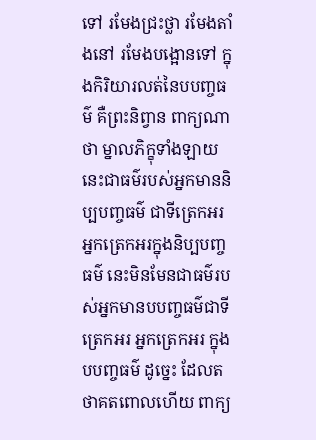ទៅ រមែងជ្រះថ្លា រមែងតាំងនៅ រមែងបង្អោនទៅ ក្នុងកិរិយារលត់នៃបបញ្ចធម៌ គឺព្រះនិព្វាន ពាក្យណាថា ម្នាលភិក្ខុទាំងឡាយ នេះជាធម៌របស់អ្នកមាននិប្បបញ្ចធម៌ ជាទីត្រេកអរ អ្នកត្រេកអរក្នុងនិប្បបញ្ចធម៌ នេះមិនមែនជាធម៌របស់អ្នកមានបបញ្ចធម៌ជាទីត្រេកអរ អ្នកត្រេកអរ ក្នុងបបញ្ចធម៌ ដូច្នេះ ដែលតថាគតពោលហើយ ពាក្យ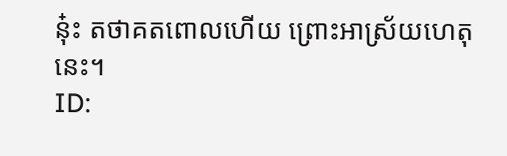នុ៎ះ តថាគតពោលហើយ ព្រោះអាស្រ័យហេតុនេះ។
ID: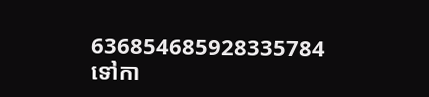636854685928335784
ទៅកា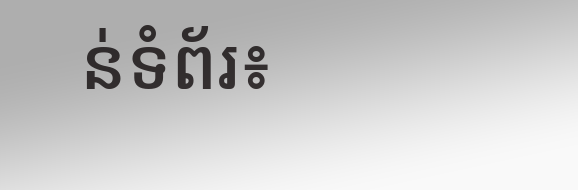ន់ទំព័រ៖